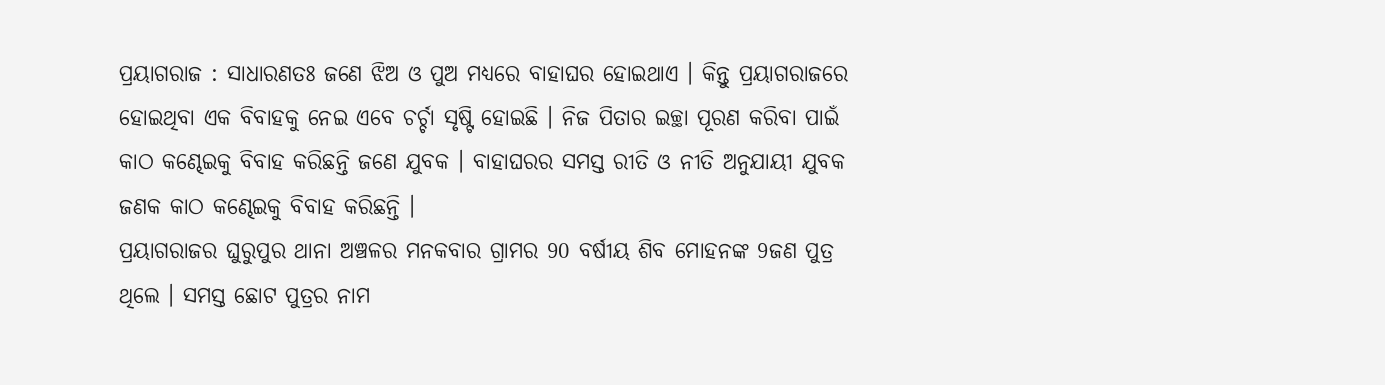ପ୍ରୟାଗରାଜ : ସାଧାରଣତଃ ଜଣେ ଝିଅ ଓ ପୁଅ ମଧ୍ୟରେ ବାହାଘର ହୋଇଥାଏ । କିନ୍ତୁ ପ୍ରୟାଗରାଜରେ ହୋଇଥିବା ଏକ ବିବାହକୁ ନେଇ ଏବେ ଚର୍ଚ୍ଚା ସୃଷ୍ଟି ହୋଇଛି । ନିଜ ପିତାର ଇଚ୍ଛା ପୂରଣ କରିବା ପାଇଁ କାଠ କଣ୍ଢେଇକୁ ବିବାହ କରିଛନ୍ତି ଜଣେ ଯୁବକ । ବାହାଘରର ସମସ୍ତ ରୀତି ଓ ନୀତି ଅନୁଯାୟୀ ଯୁବକ ଜଣକ କାଠ କଣ୍ଢେଇକୁ ବିବାହ କରିଛନ୍ତି ।
ପ୍ରୟାଗରାଜର ଘୁରୁପୁର ଥାନା ଅଞ୍ଚଳର ମନକବାର ଗ୍ରାମର 90 ବର୍ଷୀୟ ଶିବ ମୋହନଙ୍କ 9ଜଣ ପୁତ୍ର ଥିଲେ । ସମସ୍ତ ଛୋଟ ପୁତ୍ରର ନାମ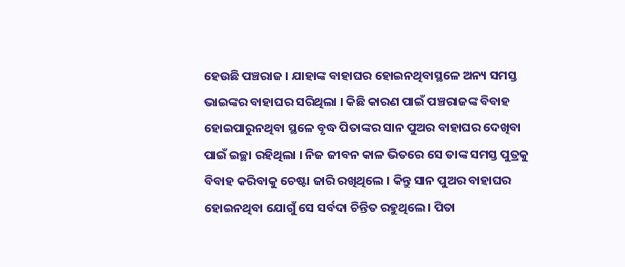ହେଉଛି ପଞ୍ଚରାଜ । ଯାହାଙ୍କ ବାହାଘର ହୋଇନଥିବାସ୍ଥଳେ ଅନ୍ୟ ସମସ୍ତ ଭାଇଙ୍କର ବାହାଘର ସରିଥିଲା । କିଛି କାରଣ ପାଇଁ ପଞ୍ଚରାଜଙ୍କ ବିବାହ ହୋଇପାରୁନଥିବା ସ୍ଥଳେ ବୃଦ୍ଧ ପିତାଙ୍କର ସାନ ପୁଅର ବାହାଘର ଦେଖିବା ପାଇଁ ଇଚ୍ଛା ରହିଥିଲା । ନିଜ ଜୀବନ କାଳ ଭିତରେ ସେ ତାଙ୍କ ସମସ୍ତ ପୁତ୍ରକୁ ବିବାହ କରିବାକୁ ଚେଷ୍ଟା ଜାରି ରଖିଥିଲେ । କିନ୍ତୁ ସାନ ପୁଅର ବାହାଘର ହୋଇନଥିବା ଯୋଗୁଁ ସେ ସର୍ବଦା ଚିନ୍ତିତ ରହୁଥିଲେ । ପିତା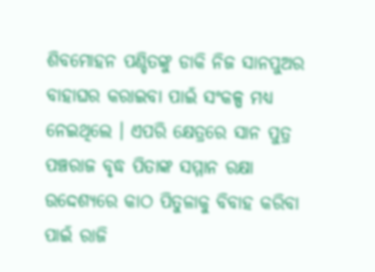ଶିବମୋହନ ପଣ୍ଡିତଙ୍କୁ ଡାକି ନିଜ ସାନପୁଅର ବାହାଘର କରାଇବା ପାଇଁ ସଂକଳ୍ପ ମଧ୍ୟ ନେଇଥିଲେ । ଏପରି କ୍ଷେତ୍ରରେ ସାନ ପୁତ୍ର ପଞ୍ଚରାଜ ବୃଦ୍ଧ ପିତାଙ୍କ ସମ୍ମାନ ରକ୍ଷା ଉଦ୍ଦେଶ୍ୟରେ କାଠ ପିତୁଳାକୁ ବିବାହ କରିବା ପାଇଁ ରାଜି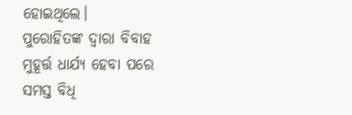ହୋଇଥିଲେ।
ପୁରୋହିତଙ୍କ ଦ୍ବାରା ବିବାହ ମୁହୂର୍ତ୍ତ ଧାର୍ଯ୍ୟ ହେବା ପରେ ସମସ୍ତ ବିଧି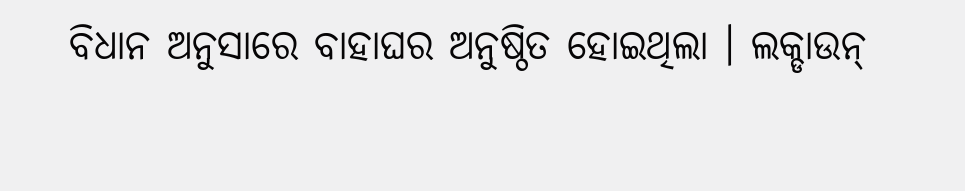ବିଧାନ ଅନୁସାରେ ବାହାଘର ଅନୁଷ୍ଠିତ ହୋଇଥିଲା । ଲକ୍ଡାଉନ୍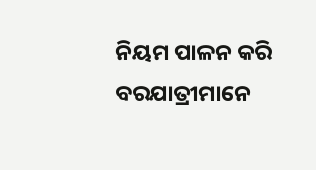ନିୟମ ପାଳନ କରି ବରଯାତ୍ରୀମାନେ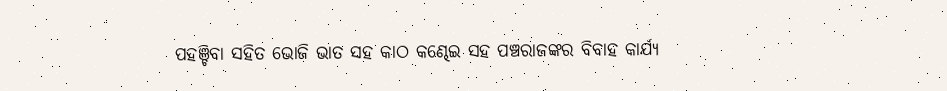ପହଞ୍ଚିବା ସହିତ ଭୋଜି ଭାତ ସହ କାଠ କଣ୍ଢେଇ ସହ ପଞ୍ଚରାଜଙ୍କର ବିବାହ କାର୍ଯ୍ୟ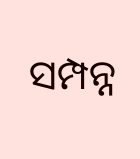ସମ୍ପନ୍ନ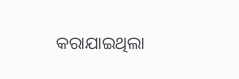କରାଯାଇଥିଲା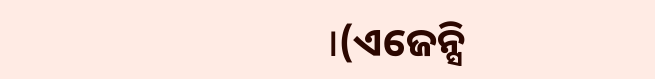।(ଏଜେନ୍ସି